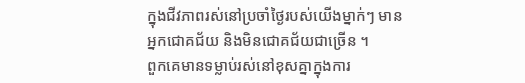ក្នុងជីវភាពរស់នៅប្រចាំថ្ងៃរបស់យើងម្នាក់ៗ មានអ្នកជោគជ័យ និងមិនជោគជ័យជាច្រើន ។
ពួកគេមានទម្លាប់រស់នៅខុសគ្នាក្នុងការ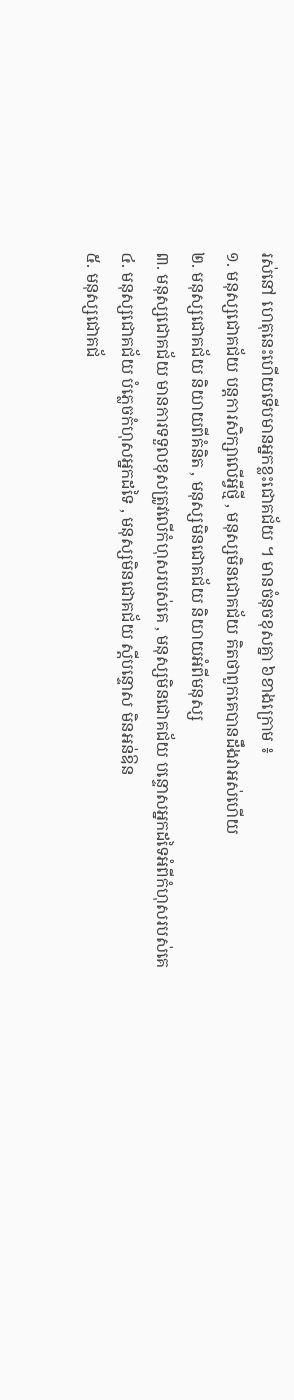រស់នៅ ហេតុនេះហើយទើបមានអ្នកខ្លះជោគជ័យ ។ មានចំនុចខុសគ្នា ៦ខាងក្រោម ៖
១. មនុស្សជោគជ័យ បន្តការសិក្សាលើអ្វីថ្មី , មនុស្សមិនជោគជ័យ គិតថាពួកគេបានដឹងវាអស់ហើយ
២. មនុស្សជោគជ័យ និយាយពីគំនិត , មនុស្សមិនជោគជ័យ និយាយអំពីមនុស្ស
៣. មនុស្សជោគជ័យ មានការទទួលខុសត្រូវលើកំហុសរបស់គេ , មនុស្សមិនជោគជ័យ បន្ទោសអ្នកដទៃអំពីកំហុសរបស់គេ
៤. មនុស្សជោគជ័យ បំភ្លេចកំហុសអ្នកដទៃ , មនុស្សមិនជោគជ័យ ស្តីបន្ទោស មិនអន់ឱន
៥. មនុស្សជោគជ័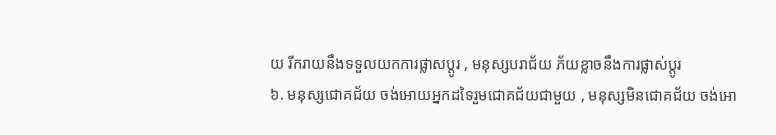យ រីករាយនឹងទទួលយកការផ្លាសប្តូរ , មនុស្សបរាជ័យ ភ័យខ្លាចនឹងការផ្លាស់ប្តូរ
៦. មនុស្សជោគជ័យ ចង់អោយអ្នកដទៃរួមជោគជ័យជាមួយ , មនុស្សមិនជោគជ័យ ចង់អោ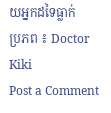យអ្នកដទៃធ្លាក់
ប្រភព ៖ Doctor Kiki
Post a Comment